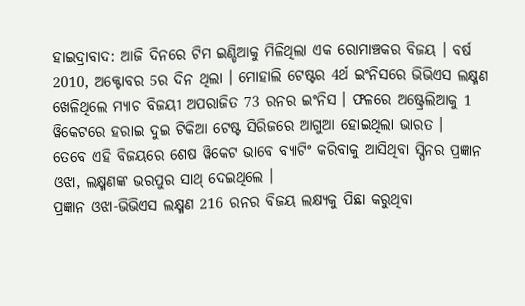ହାଇଦ୍ରାବାଦ: ଆଜି ଦିନରେ ଟିମ ଇଣ୍ଡିଆକୁ ମିଳିଥିଲା ଏକ ରୋମାଞ୍ଚକର ବିଜୟ । ବର୍ଷ 2010, ଅକ୍ଟୋବର 5ର ଦିନ ଥିଲା । ମୋହାଲି ଟେଷ୍ଟର 4ର୍ଥ ଇଂନିସରେ ଭିଭିଏସ ଲକ୍ଷ୍ମଣ ଖେଳିଥିଲେ ମ୍ୟାଚ ବିଜୟୀ ଅପରାଜିତ 73 ରନର ଇଂନିସ । ଫଳରେ ଅଷ୍ଟ୍ରେଲିଆକୁ 1 ୱିକେଟରେ ହରାଇ ଦୁଇ ଟିକିଆ ଟେଷ୍ଟ ସିରିଜରେ ଆଗୁଆ ହୋଇଥିଲା ଭାରତ ।
ତେବେ ଏହି ବିଜୟରେ ଶେଷ ୱିକେଟ ଭାବେ ବ୍ୟାଟିଂ କରିବାକୁ ଆସିଥିବା ସ୍ପିନର ପ୍ରଜ୍ଞାନ ଓଝା, ଲକ୍ଷ୍ମଣଙ୍କ ଭରପୁର ସାଥ୍ ଦେଇଥିଲେ ।
ପ୍ରଜ୍ଞାନ ଓଝା-ଭିଭିଏସ ଲକ୍ଷ୍ମଣ 216 ରନର ବିଜୟ ଲକ୍ଷ୍ୟକୁ ପିଛା କରୁଥିବା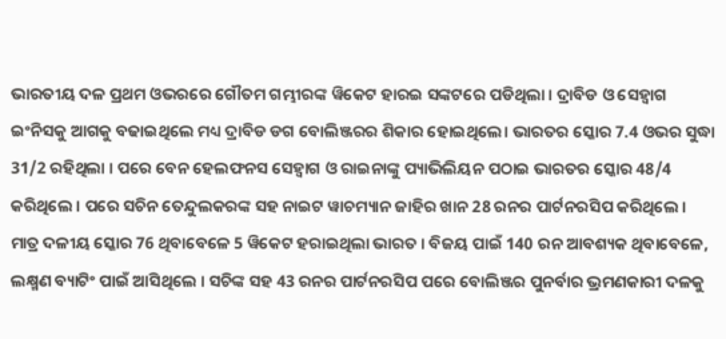ଭାରତୀୟ ଦଳ ପ୍ରଥମ ଓଭରରେ ଗୌତମ ଗମ୍ଭୀରଙ୍କ ୱିକେଟ ହାରଇ ସଙ୍କଟରେ ପଡିଥିଲା । ଦ୍ରାବିଡ ଓ ସେହ୍ବାଗ ଇଂନିସକୁ ଆଗକୁ ବଢାଇଥିଲେ ମଧ୍ୟ ଦ୍ରାବିଡ ଡଗ ବୋଲିଞ୍ଜରର ଶିକାର ହୋଇଥିଲେ। ଭାରତର ସ୍କୋର 7.4 ଓଭର ସୁଦ୍ଧା 31/2 ରହିଥିଲା । ପରେ ବେନ ହେଲଫନସ ସେହ୍ବାଗ ଓ ରାଇନାଙ୍କୁ ପ୍ୟାଭିଲିୟନ ପଠାଇ ଭାରତର ସ୍କୋର 48/4 କରିଥିଲେ । ପରେ ସଚିନ ତେନ୍ଦୁଲକରଙ୍କ ସହ ନାଇଟ ୱାଚମ୍ୟାନ ଜାହିର ଖାନ 28 ରନର ପାର୍ଟନରସିପ କରିଥିଲେ । ମାତ୍ର ଦଳୀୟ ସ୍କୋର 76 ଥିବାବେଳେ 5 ୱିକେଟ ହରାଇଥିଲା ଭାରତ । ବିଜୟ ପାଇଁ 140 ରନ ଆବଶ୍ୟକ ଥିବାବେଳେ, ଲକ୍ଷ୍ମଣ ବ୍ୟାଟିଂ ପାଇଁ ଆସିଥିଲେ । ସଚିଙ୍କ ସହ 43 ରନର ପାର୍ଟନରସିପ ପରେ ବୋଲିଞ୍ଜର ପୁନର୍ବାର ଭ୍ରମଣକାରୀ ଦଳକୁ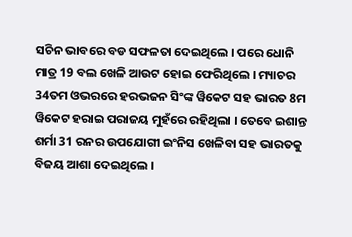ସଚିନ ଭାବରେ ବଡ ସଫଳତା ଦେଇଥିଲେ । ପରେ ଧୋନି ମାତ୍ର 19 ବଲ ଖେଳି ଆଉଟ ହୋଇ ଫେରିଥିଲେ । ମ୍ୟାଚର 34ତମ ଓଭରରେ ହରଭଜନ ସିଂଙ୍କ ୱିକେଟ ସହ ଭାରତ 8ମ ୱିକେଟ ହରାଇ ପରାଜୟ ମୁହଁରେ ରହିଥିଲା । ତେବେ ଇଶାନ୍ତ ଶର୍ମା 31 ରନର ଉପଯୋଗୀ ଇଂନିସ ଖେଳିବା ସହ ଭାରତକୁ ବିଜୟ ଆଶା ଦେଇଥିଲେ ।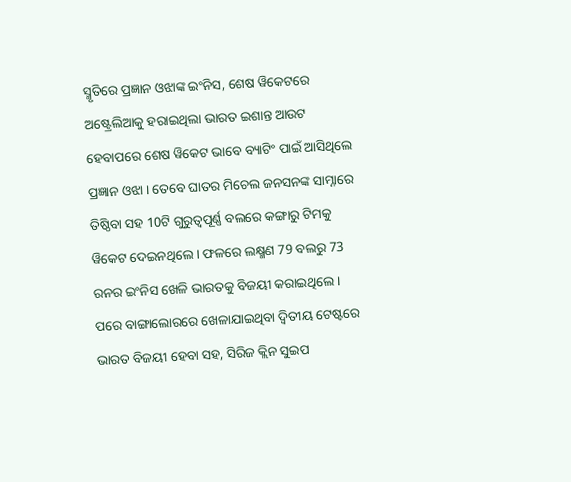ସ୍ମୃତିରେ ପ୍ରଜ୍ଞାନ ଓଝାଙ୍କ ଇଂନିସ, ଶେଷ ୱିକେଟରେ ଅଷ୍ଟ୍ରେଲିଆକୁ ହରାଇଥିଲା ଭାରତ ଇଶାନ୍ତ ଆଉଟ ହେବାପରେ ଶେଷ ୱିକେଟ ଭାବେ ବ୍ୟାଟିଂ ପାଇଁ ଆସିଥିଲେ ପ୍ରଜ୍ଞାନ ଓଝା । ତେବେ ଘାତର ମିଚେଲ ଜନସନଙ୍କ ସାମ୍ନାରେ ତିଷ୍ଠିବା ସହ 10ଟି ଗୁରୁତ୍ବପୂର୍ଣ୍ଣ ବଲରେ କଙ୍ଗାରୁ ଟିମକୁ ୱିକେଟ ଦେଇନଥିଲେ । ଫଳରେ ଲକ୍ଷ୍ମଣ 79 ବଲରୁ 73 ରନର ଇଂନିସ ଖେଳି ଭାରତକୁ ବିଜୟୀ କରାଇଥିଲେ । ପରେ ବାଙ୍ଗାଲୋରରେ ଖେଳାଯାଇଥିବା ଦ୍ବିତୀୟ ଟେଷ୍ଟରେ ଭାରତ ବିଜୟୀ ହେବା ସହ, ସିରିଜ କ୍ଲିନ ସୁଇପ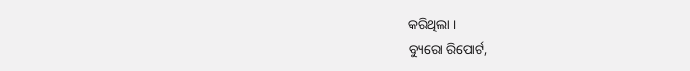କରିଥିଲା ।
ବ୍ୟୁରୋ ରିପୋର୍ଟ,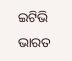ଇଟିଭି ଭାରତ